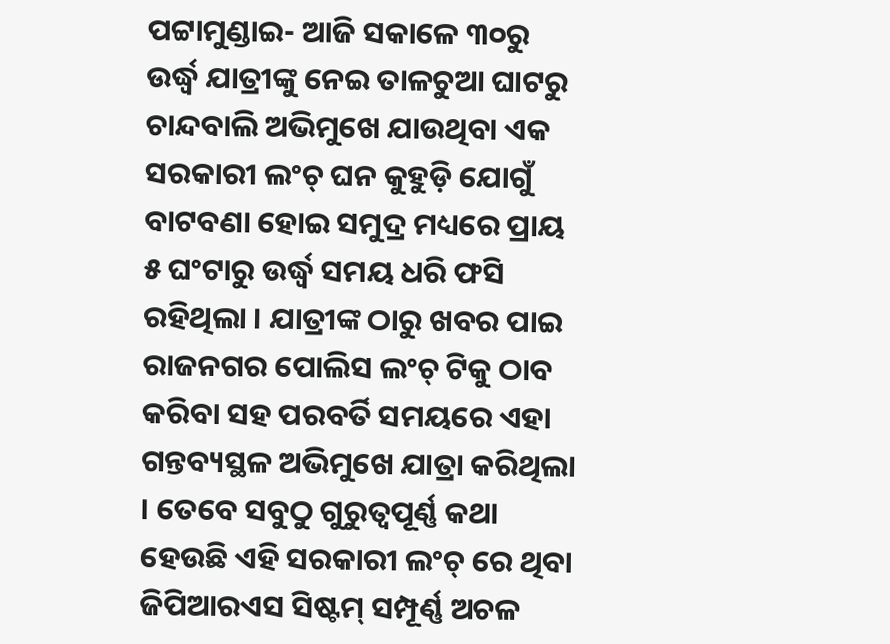ପଟ୍ଟାମୁଣ୍ଡାଇ- ଆଜି ସକାଳେ ୩୦ରୁ ଉର୍ଦ୍ଧ୍ୱ ଯାତ୍ରୀଙ୍କୁ ନେଇ ତାଳଚୁଆ ଘାଟରୁ ଚାନ୍ଦବାଲି ଅଭିମୁଖେ ଯାଉଥିବା ଏକ ସରକାରୀ ଲଂଚ୍ ଘନ କୁହୁଡ଼ି ଯୋଗୁଁ ବାଟବଣା ହୋଇ ସମୁଦ୍ର ମଧ୍ୟରେ ପ୍ରାୟ ୫ ଘଂଟାରୁ ଉର୍ଦ୍ଧ୍ୱ ସମୟ ଧରି ଫସି ରହିଥିଲା । ଯାତ୍ରୀଙ୍କ ଠାରୁ ଖବର ପାଇ ରାଜନଗର ପୋଲିସ ଲଂଚ୍ ଟିକୁ ଠାବ କରିବା ସହ ପରବର୍ତି ସମୟରେ ଏହା ଗନ୍ତବ୍ୟସ୍ଥଳ ଅଭିମୁଖେ ଯାତ୍ରା କରିଥିଲା । ତେବେ ସବୁଠୁ ଗୁରୁତ୍ୱପୂର୍ଣ୍ଣ କଥା ହେଉଛି ଏହି ସରକାରୀ ଲଂଚ୍ ରେ ଥିବା ଜିପିଆରଏସ ସିଷ୍ଟମ୍ ସମ୍ପୂର୍ଣ୍ଣ ଅଚଳ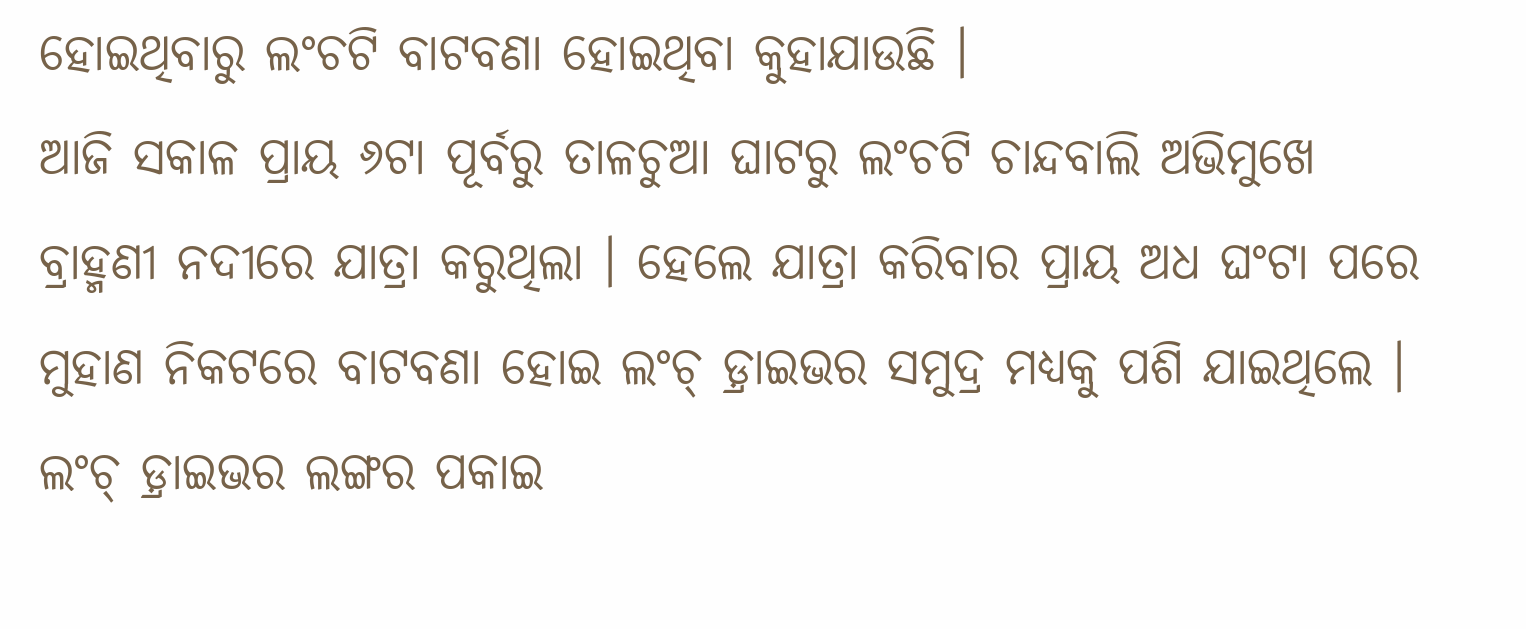ହୋଇଥିବାରୁ ଲଂଚଟି ବାଟବଣା ହୋଇଥିବା କୁହାଯାଉଛି ।
ଆଜି ସକାଳ ପ୍ରାୟ ୬ଟା ପୂର୍ବରୁ ତାଳଚୁଆ ଘାଟରୁ ଲଂଚଟି ଚାନ୍ଦବାଲି ଅଭିମୁଖେ ବ୍ରାହ୍ମଣୀ ନଦୀରେ ଯାତ୍ରା କରୁଥିଲା । ହେଲେ ଯାତ୍ରା କରିବାର ପ୍ରାୟ ଅଧ ଘଂଟା ପରେ ମୁହାଣ ନିକଟରେ ବାଟବଣା ହୋଇ ଲଂଚ୍ ଡ଼୍ରାଇଭର ସମୁଦ୍ର ମଧ୍ୟକୁ ପଶି ଯାଇଥିଲେ । ଲଂଚ୍ ଡ଼୍ରାଇଭର ଲଙ୍ଗର ପକାଇ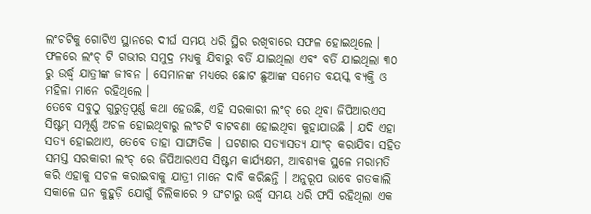ଲଂଚଟିକୁ ଗୋଟିଏ ସ୍ଥାନରେ ଦୀର୍ଘ ସମୟ ଧରି ସ୍ଥିର ରଖିବାରେ ସଫଳ ହୋଇଥିଲେ । ଫଳରେ ଲଂଚ୍ ଟି ଗଭୀର ସମୁଦ୍ର ମଧ୍ୟକୁ ଯିବାରୁ ବର୍ତି ଯାଇଥିଲା ଏବଂ ବର୍ତି ଯାଇଥିଲା ୩୦ ରୁ ଉର୍ଦ୍ଧ୍ୱ ଯାତ୍ରୀଙ୍କ ଜୀବନ । ସେମାନଙ୍କ ମଧ୍ୟରେ ଛୋଟ ଛୁଆଙ୍କ ସମେତ ବୟସ୍କ ବ୍ୟକ୍ତି ଓ ମହିଳା ମାନେ ରହିଥିଲେ ।
ତେବେ ସବୁଠୁ ଗୁରୁତ୍ୱପୂର୍ଣ୍ଣ କଥା ହେଉଛି, ଏହି ସରକାରୀ ଲଂଚ୍ ରେ ଥିବା ଜିପିଆରଏସ ସିଷ୍ଟମ୍ ସମ୍ପୂର୍ଣ୍ଣ ଅଚଳ ହୋଇଥିବାରୁ ଲଂଚଟି ବାଟବଣା ହୋଇଥିବା କୁହାଯାଉଛି । ଯଦି ଏହା ସତ୍ୟ ହୋଇଥାଏ, ତେବେ ତାହା ସାଙ୍ଘାତିକ । ଘଟଣାର ସତ୍ୟାସତ୍ୟ ଯାଂଚ୍ କରାଯିବା ସହିତ ସମସ୍ତ ସରକାରୀ ଲଂଚ୍ ରେ ଜିପିଆରଏସ ସିଷ୍ଟମ କାର୍ଯ୍ୟକ୍ଷମ, ଆବଶ୍ୟକ ସ୍ଥଳେ ମରାମତି କରି ଏହାକୁ ସଚଳ କରାଇବାକୁ ଯାତ୍ରୀ ମାନେ ଦାବି କରିଛନ୍ତି । ଅନୁରୂପ ଭାବେ ଗତକାଲି ସକାଳେ ଘନ କୁହୁଡ଼ି ଯୋଗୁଁ ଚିଲିକାରେ ୨ ଘଂଟାରୁ ଉର୍ଦ୍ଧ୍ୱ ସମୟ ଧରି ଫସି ରହିଥିଲା ଏକ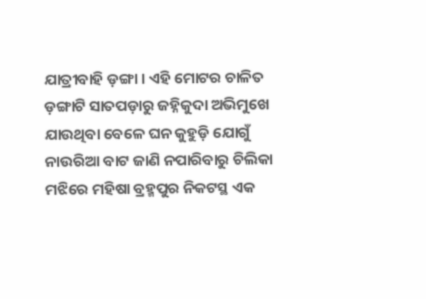ଯାତ୍ରୀବାହି ଡ଼ଙ୍ଗା । ଏହି ମୋଟର ଚାଳିତ ଡ଼ଙ୍ଗାଟି ସାତପଡ଼ାରୁ ଜହ୍ନିକୁଦା ଅଭିମୁଖେ ଯାଉଥିବା ବେଳେ ଘନ କୁହୁଡ଼ି ଯୋଗୁଁ ନାଉରିଆ ବାଟ ଜାଣି ନପାରିବାରୁ ଚିଲିକା ମଝିରେ ମହିଷା ବ୍ରହ୍ମପୁର ନିକଟସ୍ଥ ଏକ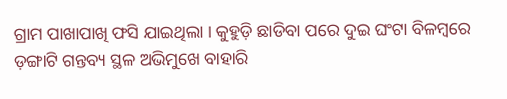ଗ୍ରାମ ପାଖାପାଖି ଫସି ଯାଇଥିଲା । କୁହୁଡ଼ି ଛାଡିବା ପରେ ଦୁଇ ଘଂଟା ବିଳମ୍ବରେ ଡ଼ଙ୍ଗାଟି ଗନ୍ତବ୍ୟ ସ୍ଥଳ ଅଭିମୁଖେ ବାହାରି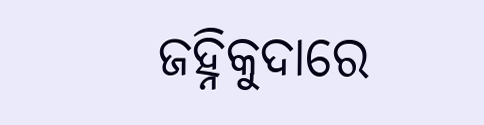ଜହ୍ନିକୁଦାରେ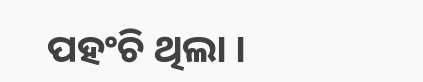ପହଂଚି ଥିଲା ।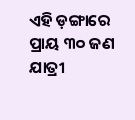ଏହି ଡ଼ଙ୍ଗାରେ ପ୍ରାୟ ୩୦ ଜଣ ଯାତ୍ରୀ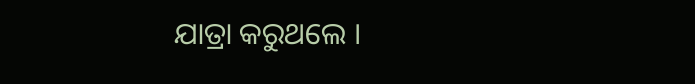ଯାତ୍ରା କରୁଥଲେ ।